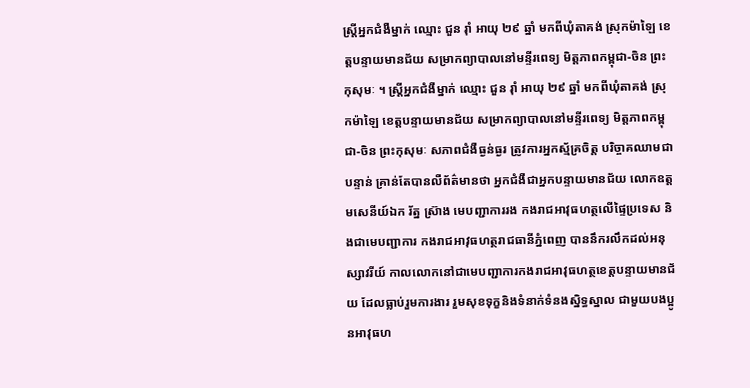ស្ត្រីអ្នកជំងឺម្នាក់ ឈ្មោះ ជួន រ៉ាំ អាយុ ២៩ ឆ្នាំ មកពីឃុំតាគង់ ស្រុកម៉ាឡៃ ខេត្តបន្ទាយមានជ័យ សម្រាកព្យាបាលនៅមន្ទីរពេទ្យ មិត្តភាពកម្ពុជា-ចិន ព្រះកុសុមៈ ។ ស្ត្រីអ្នកជំងឺម្នាក់ ឈ្មោះ ជួន រ៉ាំ អាយុ ២៩ ឆ្នាំ មកពីឃុំតាគង់ ស្រុកម៉ាឡៃ ខេត្តបន្ទាយមានជ័យ សម្រាកព្យាបាលនៅមន្ទីរពេទ្យ មិត្តភាពកម្ពុជា-ចិន ព្រះកុសុមៈ សភាពជំងឺធ្ងន់ធ្ងរ ត្រូវការអ្នកស្ម័គ្រចិត្ត បរិច្ចាគឈាមជាបន្ទាន់ គ្រាន់តែបានលឺព័ត៌មានថា អ្នកជំងឺជាអ្នកបន្ទាយមានជ័យ លោកឧត្ដមសេនីយ៍ឯក រ័ត្ន ស្រ៊ាង មេបញ្ជាការរង កងរាជអាវុធហត្ថលើផ្ទៃប្រទេស និងជាមេបញ្ជាការ កងរាជអាវុធហត្ថរាជធានីភ្នំពេញ បាននឹករលឹកដល់អនុស្សាវរីយ៍ កាលលោកនៅជាមេបញ្ជាការកងរាជអាវុធហត្ថខេត្តបន្ទាយមានជ័យ ដែលធ្លាប់រួមការងារ រួមសុខទុក្ខនិងទំនាក់ទំនងស្និទ្ធស្នាល ជាមួយបងប្អូនអាវុធហ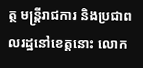ត្ថ មន្ត្រីរាជការ និងប្រជាពលរដ្ឋនៅខេត្តនោះ លោក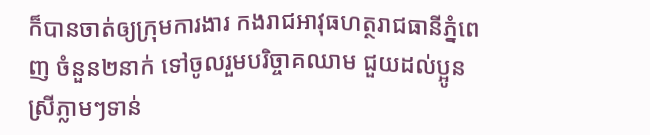ក៏បានចាត់ឲ្យក្រុមការងារ កងរាជអាវុធហត្ថរាជធានីភ្នំពេញ ចំនួន២នាក់ ទៅចូលរួមបរិច្ចាគឈាម ជួយដល់ប្អូនស្រីភ្លាមៗទាន់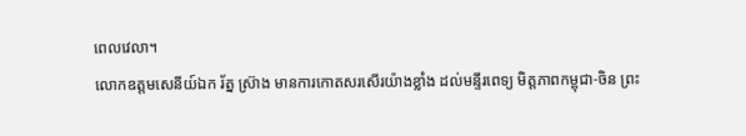ពេលវេលា។
លោកឧត្ដមសេនីយ៍ឯក រ័ត្ន ស្រ៊ាង មានការកោតសរសើរយ៉ាងខ្លាំង ដល់មន្ទីរពេទ្យ មិត្តភាពកម្ពុជា-ចិន ព្រះ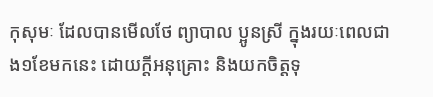កុសុមៈ ដែលបានមើលថែ ព្យាបាល ប្អូនស្រី ក្នុងរយៈពេលជាង១ខែមកនេះ ដោយក្តីអនុគ្រោះ និងយកចិត្តទុ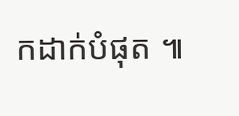កដាក់បំផុត ៕